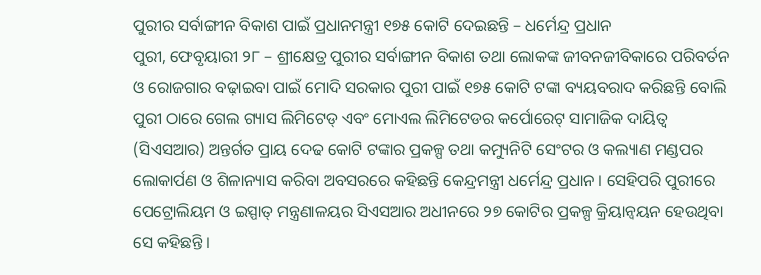ପୁରୀର ସର୍ବାଙ୍ଗୀନ ବିକାଶ ପାଇଁ ପ୍ରଧାନମନ୍ତ୍ରୀ ୧୭୫ କୋଟି ଦେଇଛନ୍ତି – ଧର୍ମେନ୍ଦ୍ର ପ୍ରଧାନ
ପୁରୀ, ଫେବୃୟାରୀ ୨୮ – ଶ୍ରୀକ୍ଷେତ୍ର ପୁରୀର ସର୍ବାଙ୍ଗୀନ ବିକାଶ ତଥା ଲୋକଙ୍କ ଜୀବନଜୀବିକାରେ ପରିବର୍ତନ ଓ ରୋଜଗାର ବଢ଼ାଇବା ପାଇଁ ମୋଦି ସରକାର ପୁରୀ ପାଇଁ ୧୭୫ କୋଟି ଟଙ୍କା ବ୍ୟୟବରାଦ କରିଛନ୍ତି ବୋଲି ପୁରୀ ଠାରେ ଗେଲ ଗ୍ୟାସ ଲିମିଟେଡ୍ ଏବଂ ମୋଏଲ ଲିମିଟେଡର କର୍ପୋରେଟ୍ ସାମାଜିକ ଦାୟିତ୍ୱ (ସିଏସଆର) ଅନ୍ତର୍ଗତ ପ୍ରାୟ ଦେଢ କୋଟି ଟଙ୍କାର ପ୍ରକଳ୍ପ ତଥା କମ୍ୟୁନିଟି ସେଂଟର ଓ କଲ୍ୟାଣ ମଣ୍ଡପର ଲୋକାର୍ପଣ ଓ ଶିଳାନ୍ୟାସ କରିବା ଅବସରରେ କହିଛନ୍ତି କେନ୍ଦ୍ରମନ୍ତ୍ରୀ ଧର୍ମେନ୍ଦ୍ର ପ୍ରଧାନ । ସେହିପରି ପୁରୀରେ ପେଟ୍ରୋଲିୟମ ଓ ଇସ୍ପାତ୍ ମନ୍ତ୍ରଣାଳୟର ସିଏସଆର ଅଧୀନରେ ୨୭ କୋଟିର ପ୍ରକଳ୍ପ କ୍ରିୟାନ୍ୱୟନ ହେଉଥିବା ସେ କହିଛନ୍ତି ।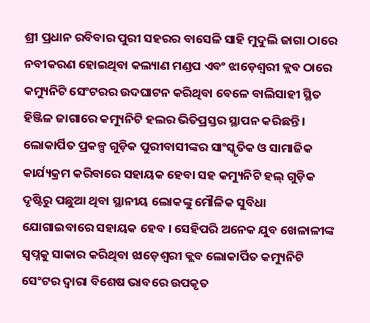ଶ୍ରୀ ପ୍ରଧାନ ରବିବାର ପୁରୀ ସହରର ବାସେଳି ସାହି ମୁଦୁଲି ଜାଗା ଠାରେ ନବୀକରଣ ହୋଇଥିବା କଲ୍ୟାଣ ମଣ୍ଡପ ଏବଂ ଝାଡ଼େଶ୍ୱରୀ କ୍ଲବ ଠାରେ କମ୍ୟୁନିଟି ସେଂଟରର ଉଦଘାଟନ କରିଥିବା ବେଳେ ବାଲିସାହୀ ସ୍ଥିତ ହିଞ୍ଜିଳ ଜାଗାରେ କମ୍ୟୁନିଟି ହଲର ଭିତିପ୍ରସ୍ତର ସ୍ଥାପନ କରିଛନ୍ତି । ଲୋକାର୍ପିତ ପ୍ରକଳ୍ପ ଗୁଡ଼ିକ ପୁରୀବାସୀଙ୍କର ସାଂସ୍କୃତିକ ଓ ସାମାଜିକ କାର୍ଯ୍ୟକ୍ରମ କରିବାରେ ସହାୟକ ହେବା ସହ କମ୍ୟୁନିଟି ହଲ୍ ଗୁଡ଼ିକ ଦୃଷ୍ଟିରୁ ପଛୁଆ ଥିବା ସ୍ଥାନୀୟ ଲୋକଙ୍କୁ ମୌଳିକ ସୁବିଧା ଯୋଗାଇବାରେ ସହାୟକ ହେବ । ସେହିପରି ଅନେକ ଯୁବ ଖେଳାଳୀଙ୍କ ସ୍ୱପ୍ନକୁ ସାକାର କରିଥିବା ଝାଡ଼େଶ୍ୱରୀ କ୍ଲବ ଲୋକାର୍ପିତ କମ୍ୟୁନିଟି ସେଂଟର ଦ୍ୱାରା ବିଶେଷ ଭାବରେ ଉପକୃତ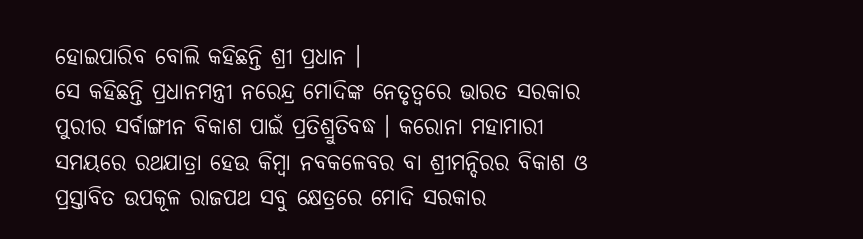ହୋଇପାରିବ ବୋଲି କହିଛନ୍ତି ଶ୍ରୀ ପ୍ରଧାନ ।
ସେ କହିଛନ୍ତି ପ୍ରଧାନମନ୍ତ୍ରୀ ନରେନ୍ଦ୍ର ମୋଦିଙ୍କ ନେତୃତ୍ୱରେ ଭାରତ ସରକାର ପୁରୀର ସର୍ବାଙ୍ଗୀନ ବିକାଶ ପାଇଁ ପ୍ରତିଶ୍ରୁତିବଦ୍ଧ । କରୋନା ମହାମାରୀ ସମୟରେ ରଥଯାତ୍ରା ହେଉ କିମ୍ବା ନବକଳେବର ବା ଶ୍ରୀମନ୍ଦିରର ବିକାଶ ଓ ପ୍ରସ୍ତାବିତ ଉପକୂଳ ରାଜପଥ ସବୁ କ୍ଷେତ୍ରରେ ମୋଦି ସରକାର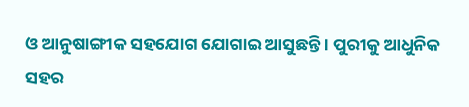ଓ ଆନୁଷାଙ୍ଗୀକ ସହଯୋଗ ଯୋଗାଇ ଆସୁଛନ୍ତି । ପୁରୀକୁ ଆଧୁନିକ ସହର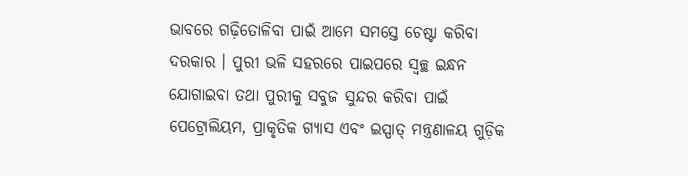ଭାବରେ ଗଢ଼ିତୋଳିବା ପାଇଁ ଆମେ ସମସ୍ତେ ଚେଷ୍ଟା କରିବା ଦରକାର । ପୁରୀ ଭଳି ସହରରେ ପାଇପରେ ସ୍ୱଚ୍ଛ ଇନ୍ଧନ ଯୋଗାଇବା ତଥା ପୁରୀକୁ ସବୁଜ ସୁନ୍ଦର କରିବା ପାଇଁ ପେଟ୍ରୋଲିୟମ, ପ୍ରାକୃତିକ ଗ୍ୟାସ ଏବଂ ଇସ୍ପାତ୍ ମନ୍ତ୍ରଣାଳୟ ଗୁଡ଼ିକ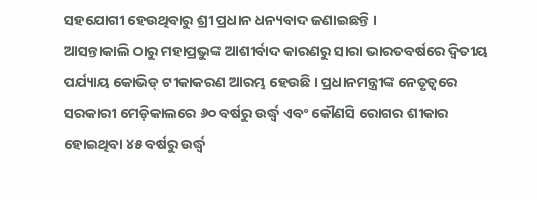ସହଯୋଗୀ ହେଉଥିବାରୁ ଶ୍ରୀ ପ୍ରଧାନ ଧନ୍ୟବାଦ ଜଣାଇଛନ୍ତି ।
ଆସନ୍ତାକାଲି ଠାରୁ ମହାପ୍ରଭୁଙ୍କ ଆଶୀର୍ବାଦ କାରଣରୁ ସାରା ଭାରତବର୍ଷରେ ଦ୍ୱିତୀୟ ପର୍ଯ୍ୟାୟ କୋଭିଡ୍ ଟୀକାକରଣ ଆରମ୍ଭ ହେଉଛି । ପ୍ରଧାନମନ୍ତ୍ରୀଙ୍କ ନେତୃତ୍ୱରେ ସରକାରୀ ମେଡ଼ିକାଲରେ ୬୦ ବର୍ଷରୁ ଉର୍ଦ୍ଧ୍ୱ ଏବଂ କୌଣସି ରୋଗର ଶୀକାର ହୋଇଥିବା ୪୫ ବର୍ଷରୁ ଉର୍ଦ୍ଧ୍ୱ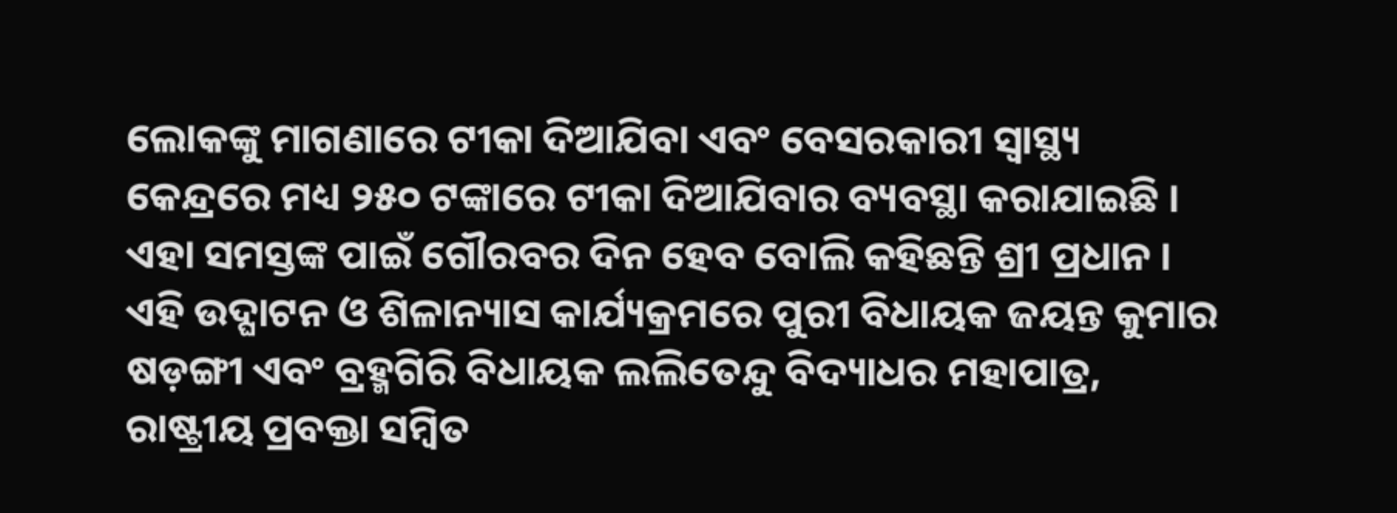ଲୋକଙ୍କୁ ମାଗଣାରେ ଟୀକା ଦିଆଯିବା ଏବଂ ବେସରକାରୀ ସ୍ୱାସ୍ଥ୍ୟ କେନ୍ଦ୍ରରେ ମଧ୍ୟ ୨୫୦ ଟଙ୍କାରେ ଟୀକା ଦିଆଯିବାର ବ୍ୟବସ୍ଥା କରାଯାଇଛି । ଏହା ସମସ୍ତଙ୍କ ପାଇଁ ଗୌରବର ଦିନ ହେବ ବୋଲି କହିଛନ୍ତି ଶ୍ରୀ ପ୍ରଧାନ ।
ଏହି ଉଦ୍ଘାଟନ ଓ ଶିଳାନ୍ୟାସ କାର୍ଯ୍ୟକ୍ରମରେ ପୁରୀ ବିଧାୟକ ଜୟନ୍ତ କୁମାର ଷଡ଼ଙ୍ଗୀ ଏବଂ ବ୍ରହ୍ମଗିରି ବିଧାୟକ ଲଲିତେନ୍ଦୁ ବିଦ୍ୟାଧର ମହାପାତ୍ର, ରାଷ୍ଟ୍ରୀୟ ପ୍ରବକ୍ତା ସମ୍ବିତ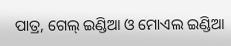ପାତ୍ର, ଗେଲ୍ ଇଣ୍ଡିଆ ଓ ମୋଏଲ ଇଣ୍ଡିଆ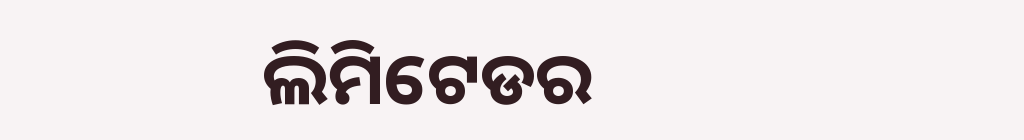ଲିମିଟେଡର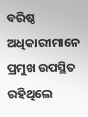ବରିଷ୍ଠ ଅଧିକାରୀମାନେ ପ୍ରମୁଖ ଉପସ୍ଥିତ ରହିଥିଲେ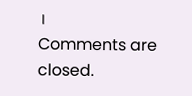।
Comments are closed.